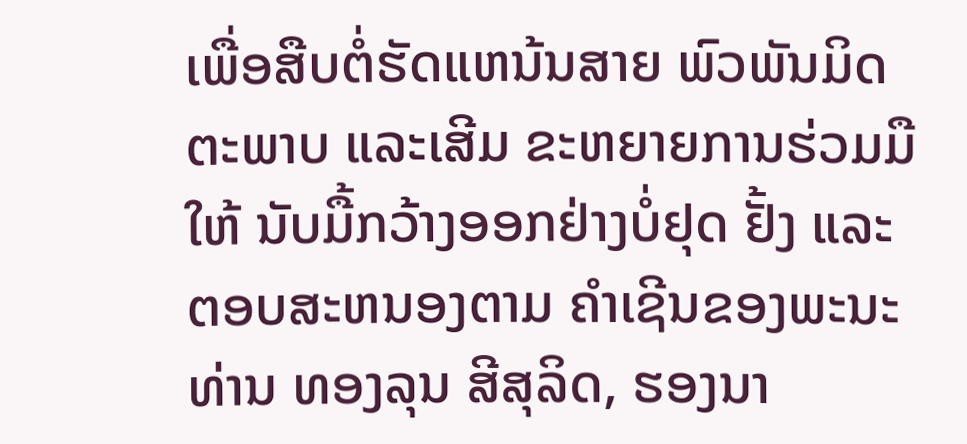ເພື່ອສືບຕໍ່ຮັດແຫນ້ນສາຍ ພົວພັນມິດຕະພາບ ແລະເສີມ ຂະຫຍາຍການຮ່ວມມືໃຫ້ ນັບມື້ກວ້າງອອກຢ່າງບໍ່ຢຸດ ຢັ້ງ ແລະ ຕອບສະຫນອງຕາມ ຄຳເຊີນຂອງພະນະທ່ານ ທອງລຸນ ສີສຸລິດ, ຮອງນາ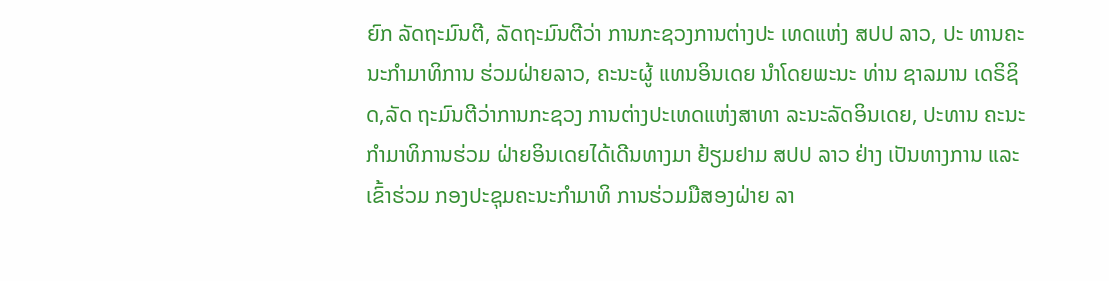ຍົກ ລັດຖະມົນຕີ, ລັດຖະມົນຕີວ່າ ການກະຊວງການຕ່າງປະ ເທດແຫ່ງ ສປປ ລາວ, ປະ ທານຄະນະກຳມາທິການ ຮ່ວມຝ່າຍລາວ, ຄະນະຜູ້ ແທນອິນເດຍ ນຳໂດຍພະນະ ທ່ານ ຊາລມານ ເດຣິຊິດ,ລັດ ຖະມົນຕີວ່າການກະຊວງ ການຕ່າງປະເທດແຫ່ງສາທາ ລະນະລັດອິນເດຍ, ປະທານ ຄະນະກຳມາທິການຮ່ວມ ຝ່າຍອິນເດຍໄດ້ເດີນທາງມາ ຢ້ຽມຢາມ ສປປ ລາວ ຢ່າງ ເປັນທາງການ ແລະ ເຂົ້າຮ່ວມ ກອງປະຊຸມຄະນະກຳມາທິ ການຮ່ວມມືສອງຝ່າຍ ລາ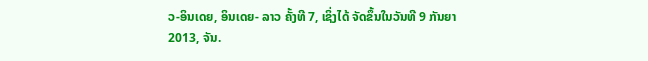ວ-ອິນເດຍ, ອິນເດຍ- ລາວ ຄັ້ງທີ 7, ເຊິ່ງໄດ້ ຈັດຂຶ້ນໃນວັນທີ 9 ກັນຍາ 2013, ຈັນ.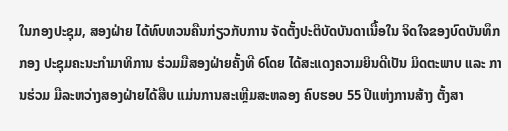ໃນກອງປະຊຸມ, ສອງຝ່າຍ ໄດ້ທົບທວນຄືນກ່ຽວກັບການ ຈັດຕັ້ງປະຕິບັດບັນດາເນື້ອໃນ ຈິດໃຈຂອງບົດບັນທຶກກອງ ປະຊຸມຄະນະກຳມາທິການ ຮ່ວມມືສອງຝ່າຍຄັ້ງທີ 6ໂດຍ ໄດ້ສະແດງຄວາມຍິນດີເປັນ ມິດຕະພາບ ແລະ ການຮ່ວມ ມືລະຫວ່າງສອງຝ່າຍໄດ້ສືບ ແມ່ນການສະເຫຼີມສະຫລອງ ຄົບຮອບ 55 ປີແຫ່ງການສ້າງ ຕັ້ງສາ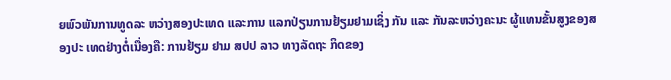ຍພົວພັນການທູດລະ ຫວ່າງສອງປະເທດ ແລະການ ແລກປ່ຽນການຢ້ຽມຢາມເຊິ່ງ ກັນ ແລະ ກັນລະຫວ່າງຄະນະ ຜູ້ແທນຂັ້ນສູງຂອງສອງປະ ເທດຢ່າງຕໍ່ເນື່ອງຄື: ການຢ້ຽມ ຢາມ ສປປ ລາວ ທາງລັດຖະ ກິດຂອງ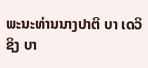ພະນະທ່ານນາງປາຕິ ບາ ເດວິຊິງ ບາ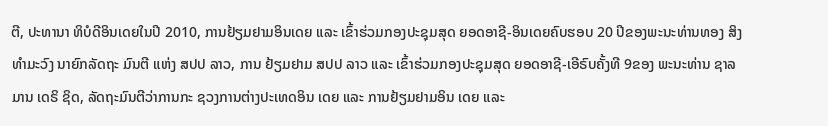ຕີ, ປະທານາ ທິບໍດີອິນເດຍໃນປີ 2010, ການຢ້ຽມຢາມອິນເດຍ ແລະ ເຂົ້າຮ່ວມກອງປະຊຸມສຸດ ຍອດອາຊີ-ອິນເດຍຄົບຮອບ 20 ປີຂອງພະນະທ່ານທອງ ສິງ ທຳມະວົງ ນາຍົກລັດຖະ ມົນຕີ ແຫ່ງ ສປປ ລາວ, ການ ຢ້ຽມຢາມ ສປປ ລາວ ແລະ ເຂົ້າຮ່ວມກອງປະຊຸມສຸດ ຍອດອາຊີ-ເອີຣົບຄັ້ງທີ 9ຂອງ ພະນະທ່ານ ຊາລມານ ເດຣິ ຊິດ, ລັດຖະມົນຕີວ່າການກະ ຊວງການຕ່າງປະເທດອິນ ເດຍ ແລະ ການຢ້ຽມຢາມອິນ ເດຍ ແລະ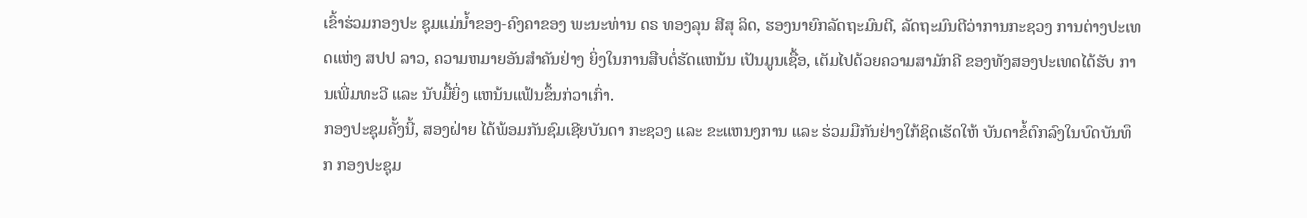ເຂົ້າຮ່ວມກອງປະ ຊຸມແມ່ນ້ຳຂອງ-ຄົງຄາຂອງ ພະນະທ່ານ ດຣ ທອງລຸນ ສີສຸ ລິດ, ຮອງນາຍົກລັດຖະມົນຕີ, ລັດຖະມົນຕີວ່າການກະຊວງ ການຕ່າງປະເທດແຫ່ງ ສປປ ລາວ, ຄວາມຫມາຍອັນສຳຄັນຢ່າງ ຍິ່ງໃນການສືບຕໍ່ຮັດແຫນ້ນ ເປັນມູນເຊື້ອ, ເຕັມໄປດ້ວຍຄວາມສາມັກຄີ ຂອງທັງສອງປະເທດໄດ້ຮັບ ການເພີ່ມທະວີ ແລະ ນັບມື້ຍິ່ງ ແຫນ້ນແຟ້ນຂຶ້ນກ່ວາເກົ່າ.
ກອງປະຊຸມຄັ້ງນີ້, ສອງຝ່າຍ ໄດ້ພ້ອມກັນຊົມເຊີຍບັນດາ ກະຊວງ ແລະ ຂະແຫນງການ ແລະ ຮ່ວມມືກັນຢ່າງໃກ້ຊິດເຮັດໃຫ້ ບັນດາຂ້ໍຕົກລົງໃນບົດບັນທຶກ ກອງປະຊຸມ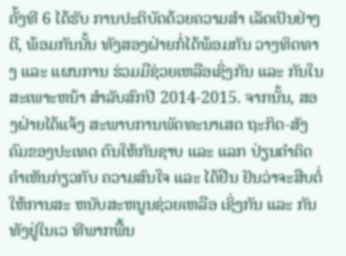ຄັ້ງທີ 6 ໄດ້ຮັບ ການປະຕິບັດດ້ວຍຄວາມສຳ ເລັດເປັນຢ່າງດີ, ພ້ອມກັນນັ້ນ ທັງສອງຝ່າຍກໍ່ໄດ້ພ້ອມກັນ ວາງທິດທາງ ແລະ ແຜນການ ຮ່ວມມືຊ່ວຍເຫລືອເຊິ່ງກັນ ແລະ ກັນໃນສະເພາະຫນ້າ ສຳລັບສົກປີ 2014-2015. ຈາກນັ້ນ, ສອງຝ່າຍໄດ້ແຈ້ງ ສະພາບການພັດທະນາເສດ ຖະກິດ-ສັງຄົມຂອງປະເທດ ຕົນໃຫ້ກັນຊາບ ແລະ ແລກ ປ່ຽນຄຳຄິດຄຳເຫັນກ່ຽວກັບ ຄວາມສົນໃຈ ແລະ ໄດ້ຢືນ ຢັນວ່າຈະສືບຕໍ່ໃຫ້ການສະ ຫນັບສະຫນູນຊ່ວຍເຫລືອ ເຊິ່ງກັນ ແລະ ກັນທັງຢູ່ໃນເວ ທີພາກພື້ນ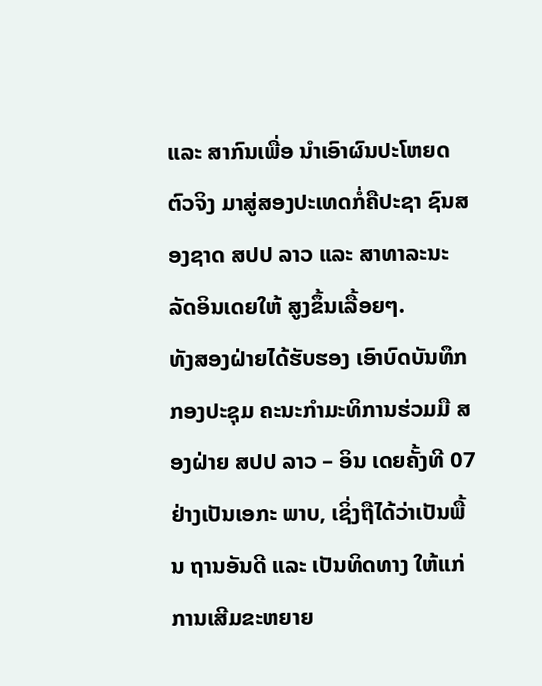ແລະ ສາກົນເພື່ອ ນຳເອົາຜົນປະໂຫຍດຕົວຈິງ ມາສູ່ສອງປະເທດກໍ່ຄືປະຊາ ຊົນສອງຊາດ ສປປ ລາວ ແລະ ສາທາລະນະລັດອິນເດຍໃຫ້ ສູງຂຶ້ນເລື້ອຍໆ.
ທັງສອງຝ່າຍໄດ້ຮັບຮອງ ເອົາບົດບັນທຶກກອງປະຊຸມ ຄະນະກຳມະທິການຮ່ວມມື ສອງຝ່າຍ ສປປ ລາວ – ອິນ ເດຍຄັ້ງທີ 07 ຢ່າງເປັນເອກະ ພາບ, ເຊິ່ງຖືໄດ້ວ່າເປັນພື້ນ ຖານອັນດີ ແລະ ເປັນທິດທາງ ໃຫ້ແກ່ການເສີມຂະຫຍາຍ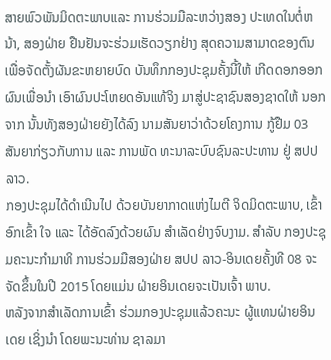ສາຍພົວພັນມິດຕະພາບແລະ ການຮ່ວມມືລະຫວ່າງສອງ ປະເທດໃນຕໍ່ຫນ້າ, ສອງຝ່າຍ ຢືນຢັນຈະຮ່ວມເຮັດວຽກຢ່າງ ສຸດຄວາມສາມາດຂອງຕົນ ເພື່ອຈັດຕັ້ງຜັນຂະຫຍາຍບົດ ບັນທຶກກອງປະຊຸມຄັ້ງນີ້ໃຫ້ ເກີດດອກອອກຜົນເພື່ອນຳ ເອົາຜົນປະໂຫຍດອັນແທ້ຈິງ ມາສູ່ປະຊາຊົນສອງຊາດໃຫ້ ນອກຈາກ ນັ້ນທັງສອງຝ່າຍຍັງໄດ້ລົງ ນາມສັນຍາວ່າດ້ວຍໂຄງການ ກູ້ຢືມ 03 ສັນຍາກ່ຽວກັບການ ແລະ ການພັດ ທະນາລະບົບຊົນລະປະທານ ຢູ່ ສປປ ລາວ.
ກອງປະຊຸມໄດ້ດຳເນີນໄປ ດ້ວຍບັນຍາກາດແຫ່ງໄມຕີ ຈິດມິດຕະພາບ, ເຂົ້າອົກເຂົ້າ ໃຈ ແລະ ໄດ້ອັດລົງດ້ວຍຜົນ ສຳເລັດຢ່າງຈົບງາມ. ສຳລັບ ກອງປະຊຸມຄະນະກຳມາທິ ການຮ່ວມມືສອງຝ່າຍ ສປປ ລາວ-ອິນເດຍຄັ້ງທີ 08 ຈະ ຈັດຂຶ້ນໃນປີ 2015 ໂດຍແມ່ນ ຝ່າຍອິນເດຍຈະເປັນເຈົ້າ ພາບ.
ຫລັງຈາກສຳເລັດການເຂົ້າ ຮ່ວມກອງປະຊຸມແລ້ວຄະນະ ຜູ້ແທນຝ່າຍອິນເດຍ ເຊິ່ງນຳ ໂດຍພະນະທ່ານ ຊາລມາ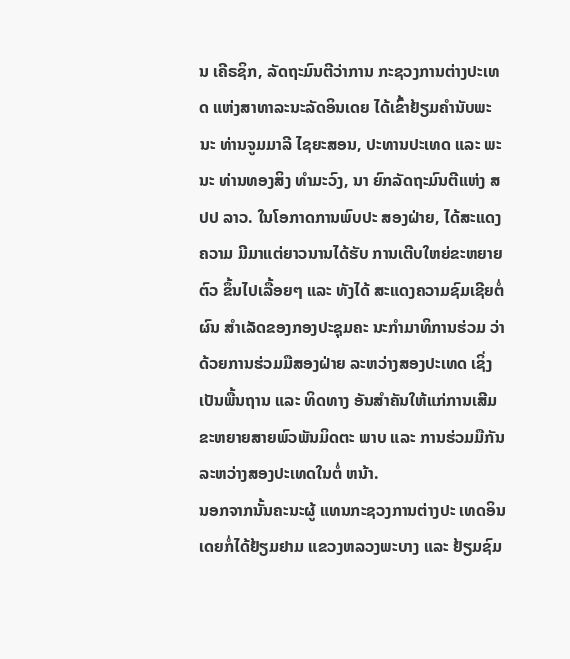ນ ເຄີຣຊິກ, ລັດຖະມົນຕີວ່າການ ກະຊວງການຕ່າງປະເທດ ແຫ່ງສາທາລະນະລັດອິນເດຍ ໄດ້ເຂົ້າຢ້ຽມຄຳນັບພະນະ ທ່ານຈູມມາລີ ໄຊຍະສອນ, ປະທານປະເທດ ແລະ ພະນະ ທ່ານທອງສິງ ທຳມະວົງ, ນາ ຍົກລັດຖະມົນຕີແຫ່ງ ສປປ ລາວ. ໃນໂອກາດການພົບປະ ສອງຝ່າຍ, ໄດ້ສະແດງຄວາມ ມີມາແຕ່ຍາວນານໄດ້ຮັບ ການເຕີບໃຫຍ່ຂະຫຍາຍຕົວ ຂຶ້ນໄປເລື້ອຍໆ ແລະ ທັງໄດ້ ສະແດງຄວາມຊົມເຊີຍຕໍ່ຜົນ ສຳເລັດຂອງກອງປະຊຸມຄະ ນະກຳມາທິການຮ່ວມ ວ່າ ດ້ວຍການຮ່ວມມືສອງຝ່າຍ ລະຫວ່າງສອງປະເທດ ເຊິ່ງ ເປັນພື້ນຖານ ແລະ ທິດທາງ ອັນສຳຄັນໃຫ້ແກ່ການເສີມ ຂະຫຍາຍສາຍພົວພັນມິດຕະ ພາບ ແລະ ການຮ່ວມມືກັນ ລະຫວ່າງສອງປະເທດໃນຕໍ່ ຫນ້າ.
ນອກຈາກນັ້ນຄະນະຜູ້ ແທນກະຊວງການຕ່າງປະ ເທດອິນເດຍກໍ່ໄດ້ຢ້ຽມຢາມ ແຂວງຫລວງພະບາງ ແລະ ຢ້ຽມຊົມ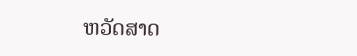ຫວັດສາດ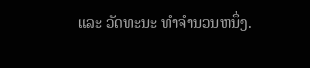ແລະ ວັດທະນະ ທຳຈຳນວນຫນຶ່ງ.